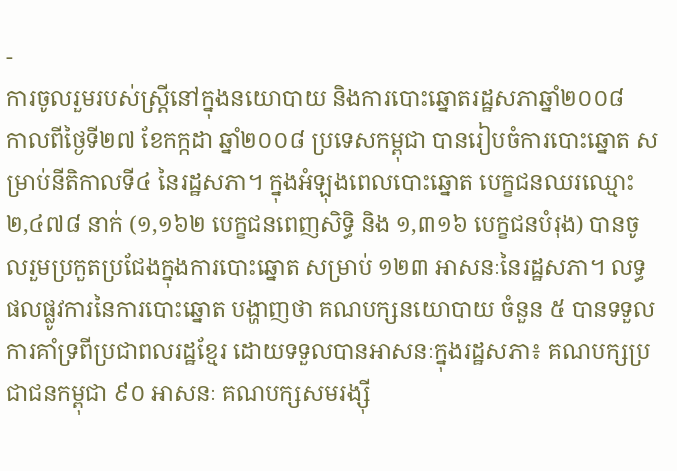-
ការចូលរួមរបស់ស្រ្តីនៅក្នុងនយោបាយ និងការបោះឆ្នោតរដ្ឋសភាឆ្នាំ២០០៨
កាលពីថ្ងៃទី២៧ ខែកក្កដា ឆ្នាំ២០០៨ ប្រទេសកម្ពុជា បានរៀបចំការបោះឆ្នោត សម្រាប់នីតិកាលទី៤ នៃរដ្ឋសភា។ ក្នុងអំឡុងពេលបោះឆ្នោត បេក្ខជនឈរឈ្មោះ ២,៤៧៨ នាក់ (១,១៦២ បេក្ខជនពេញសិទ្ធិ និង ១,៣១៦ បេក្ខជនបំរុង) បានចូលរួមប្រកួតប្រជែងក្នុងការបោះឆ្នោត សម្រាប់ ១២៣ អាសនៈនៃរដ្ឋសភា។ លទ្ធផលផ្លូវការនៃការបោះឆ្នោត បង្ហាញថា គណបក្សនយោបាយ ចំនួន ៥ បានទទួលការគាំទ្រពីប្រជាពលរដ្ឋខ្មែរ ដោយទទួលបានអាសនៈក្នុងរដ្ឋសភា៖ គណបក្សប្រជាជនកម្ពុជា ៩០ អាសនៈ គណបក្សសមរង្ស៊ី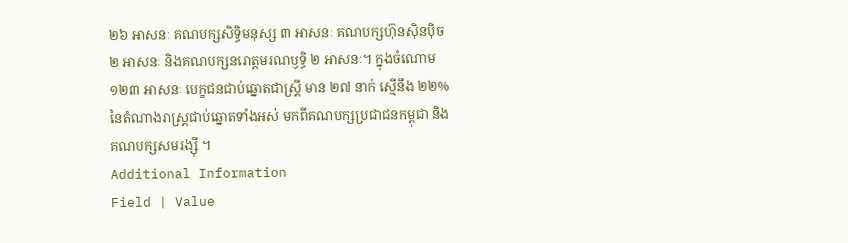២៦ អាសនៈ គណបក្សសិទ្ធិមនុស្ស ៣ អាសនៈ គណបក្សហ៊ុនស៊ិនបុិច ២ អាសនៈ និងគណបក្សនរោត្តមរណឫទ្ធិ ២ អាសនៈ។ ក្នុងចំណោម ១២៣ អាសនៈ បេក្ខជនជាប់ឆ្នោតជាស្រ្តី មាន ២៧ នាក់ ស្មើនឹង ២២% នៃតំណាងរាស្រ្តជាប់ឆ្នោតទាំងអស់ មកពីគណបក្សប្រជាជនកម្ពុជា និង គណបក្សសមរង្ស៊ី ។
Additional Information
Field | Value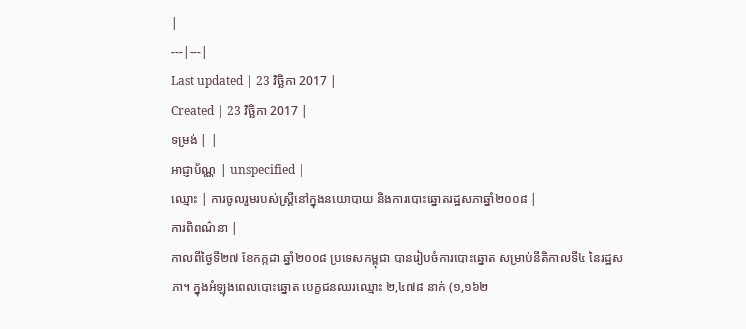|
---|---|
Last updated | 23 វិច្ឆិកា 2017 |
Created | 23 វិច្ឆិកា 2017 |
ទម្រង់ | |
អាជ្ញាប័ណ្ណ | unspecified |
ឈ្មោះ | ការចូលរួមរបស់ស្រ្តីនៅក្នុងនយោបាយ និងការបោះឆ្នោតរដ្ឋសភាឆ្នាំ២០០៨ |
ការពិពណ៌នា |
កាលពីថ្ងៃទី២៧ ខែកក្កដា ឆ្នាំ២០០៨ ប្រទេសកម្ពុជា បានរៀបចំការបោះឆ្នោត សម្រាប់នីតិកាលទី៤ នៃរដ្ឋសភា។ ក្នុងអំឡុងពេលបោះឆ្នោត បេក្ខជនឈរឈ្មោះ ២,៤៧៨ នាក់ (១,១៦២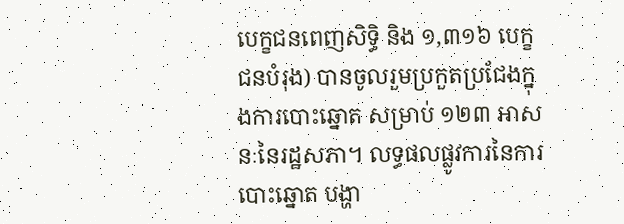បេក្ខជនពេញសិទ្ធិ និង ១,៣១៦ បេក្ខជនបំរុង) បានចូលរួមប្រកួតប្រជែងក្នុងការបោះឆ្នោត សម្រាប់ ១២៣ អាសនៈនៃរដ្ឋសភា។ លទ្ធផលផ្លូវការនៃការបោះឆ្នោត បង្ហា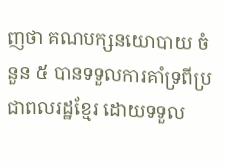ញថា គណបក្សនយោបាយ ចំនួន ៥ បានទទួលការគាំទ្រពីប្រជាពលរដ្ឋខ្មែរ ដោយទទួល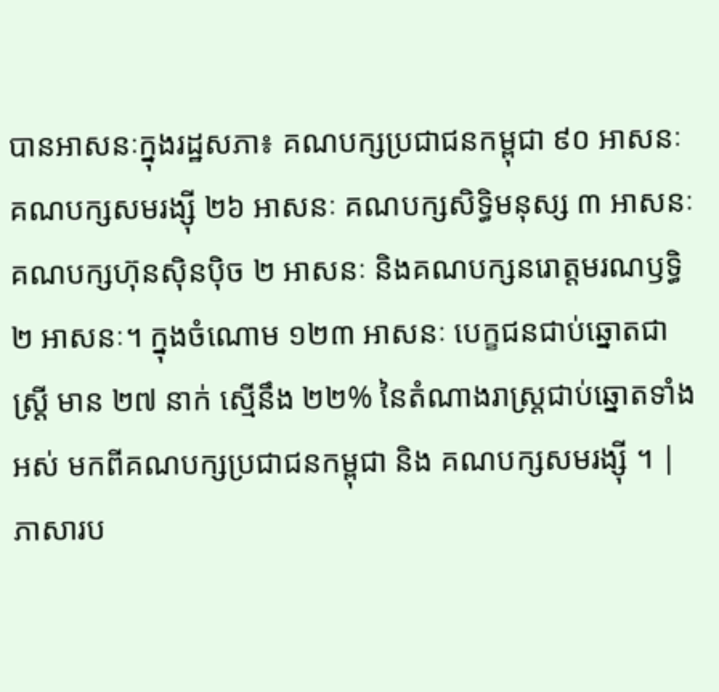បានអាសនៈក្នុងរដ្ឋសភា៖ គណបក្សប្រជាជនកម្ពុជា ៩០ អាសនៈ គណបក្សសមរង្ស៊ី ២៦ អាសនៈ គណបក្សសិទ្ធិមនុស្ស ៣ អាសនៈ គណបក្សហ៊ុនស៊ិនបុិច ២ អាសនៈ និងគណបក្សនរោត្តមរណឫទ្ធិ ២ អាសនៈ។ ក្នុងចំណោម ១២៣ អាសនៈ បេក្ខជនជាប់ឆ្នោតជាស្រ្តី មាន ២៧ នាក់ ស្មើនឹង ២២% នៃតំណាងរាស្រ្តជាប់ឆ្នោតទាំងអស់ មកពីគណបក្សប្រជាជនកម្ពុជា និង គណបក្សសមរង្ស៊ី ។ |
ភាសារប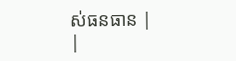ស់ធនធាន |
|